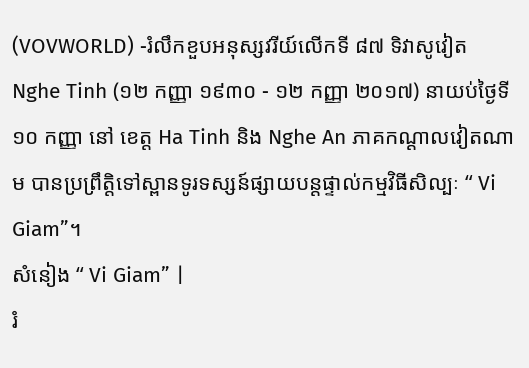(VOVWORLD) -រំលឹកខួបអនុស្សវរីយ៍លើកទី ៨៧ ទិវាសូវៀត Nghe Tinh (១២ កញ្ញា ១៩៣០ - ១២ កញ្ញា ២០១៧) នាយប់ថ្ងៃទី ១០ កញ្ញា នៅ ខេត្ត Ha Tinh និង Nghe An ភាគកណ្ដាលវៀតណាម បានប្រព្រឹត្តិទៅស្ពានទូរទស្សន៍ផ្សាយបន្តផ្ទាល់កម្មវិធីសិល្បៈ “ Vi Giam”។
សំនៀង “ Vi Giam” |
រំ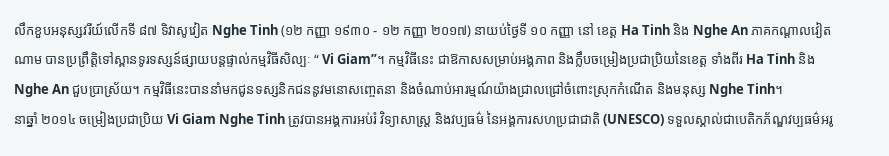លឹកខួបអនុស្សវរីយ៍លើកទី ៨៧ ទិវាសូវៀត Nghe Tinh (១២ កញ្ញា ១៩៣០ - ១២ កញ្ញា ២០១៧) នាយប់ថ្ងៃទី ១០ កញ្ញា នៅ ខេត្ត Ha Tinh និង Nghe An ភាគកណ្ដាលវៀតណាម បានប្រព្រឹត្តិទៅស្ពានទូរទស្សន៍ផ្សាយបន្តផ្ទាល់កម្មវិធីសិល្បៈ “ Vi Giam”។ កម្មវិធីនេះ ជាឱកាសសម្រាប់អង្គភាព និងក្លឹបចម្រៀងប្រជាប្រិយនៃខេត្ត ទាំងពីរ Ha Tinh និង Nghe An ជួបប្រាស្រ័យ។ កម្មវិធីនេះបាននាំមកជូនទស្សនិកជននូវមនោសញ្ចេតនា និងចំណាប់អារម្មណ៍យ៉ាងជ្រាលជ្រៅចំពោះស្រុកកំណើត និងមនុស្ស Nghe Tinh។
នាឆ្នាំ ២០១៤ ចម្រៀងប្រជាប្រិយ Vi Giam Nghe Tinh ត្រូវបានអង្គការអប់រំ វិទ្យាសាស្ត្រ និងវប្បធម៌ នៃអង្គការសហប្រជាជាតិ (UNESCO) ទទួលស្គាល់ជាបេតិកភ័ណ្ឌវប្បធម៌អរូ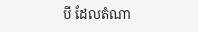បី ដែលតំណា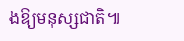ងឱ្យមនុស្សជាតិ៕